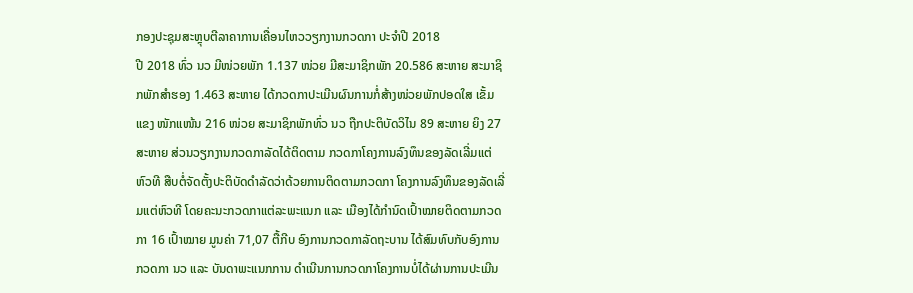ກອງປະຊຸມສະຫຼຸບຕີລາຄາການເຄື່ອນໄຫວວຽກງານກວດກາ ປະຈຳປີ 2018
ປີ 2018 ທົ່ວ ນວ ມີໜ່ວຍພັກ 1.137 ໜ່ວຍ ມີສະມາຊິກພັກ 20.586 ສະຫາຍ ສະມາຊິກພັກສຳຮອງ 1.463 ສະຫາຍ ໄດ້ກວດກາປະເມີນຜົນການກໍ່ສ້າງໜ່ວຍພັກປອດໃສ ເຂັ້ມແຂງ ໜັກແໜ້ນ 216 ໜ່ວຍ ສະມາຊິກພັກທົ່ວ ນວ ຖືກປະຕິບັດວິໄນ 89 ສະຫາຍ ຍິງ 27 ສະຫາຍ ສ່ວນວຽກງານກວດກາລັດໄດ້ຕິດຕາມ ກວດກາໂຄງການລົງທຶນຂອງລັດເລີ່ມແຕ່ຫົວທີ ສືບຕໍ່ຈັດຕັ້ງປະຕິບັດດຳລັດວ່າດ້ວຍການຕິດຕາມກວດກາ ໂຄງການລົງທຶນຂອງລັດເລີ່ມແຕ່ຫົວທີ ໂດຍຄະນະກວດກາແຕ່ລະພະແນກ ແລະ ເມືອງໄດ້ກຳນົດເປົ້າໝາຍຕິດຕາມກວດກາ 16 ເປົ້າໝາຍ ມູນຄ່າ 71,07 ຕື້ກີບ ອົງການກວດກາລັດຖະບານ ໄດ້ສົມທົບກັບອົງການກວດກາ ນວ ແລະ ບັນດາພະແນກການ ດຳເນີນການກວດກາໂຄງການບໍ່ໄດ້ຜ່ານການປະເມີນ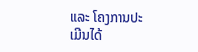ແລະ ໂຄງການປະເມີນໄດ້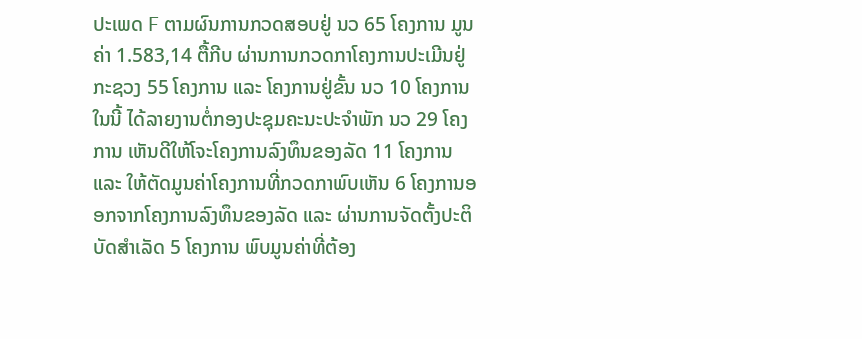ປະເພດ F ຕາມຜົນການກວດສອບຢູ່ ນວ 65 ໂຄງການ ມູນຄ່າ 1.583,14 ຕື້ກີບ ຜ່ານການກວດກາໂຄງການປະເມີນຢູ່ກະຊວງ 55 ໂຄງການ ແລະ ໂຄງການຢູ່ຂັ້ນ ນວ 10 ໂຄງການ ໃນນີ້ ໄດ້ລາຍງານຕໍ່ກອງປະຊຸມຄະນະປະຈຳພັກ ນວ 29 ໂຄງການ ເຫັນດີໃຫ້ໂຈະໂຄງການລົງທຶນຂອງລັດ 11 ໂຄງການ ແລະ ໃຫ້ຕັດມູນຄ່າໂຄງການທີ່ກວດກາພົບເຫັນ 6 ໂຄງການອອກຈາກໂຄງການລົງທຶນຂອງລັດ ແລະ ຜ່ານການຈັດຕັ້ງປະຕິບັດສຳເລັດ 5 ໂຄງການ ພົບມູນຄ່າທີ່ຕ້ອງ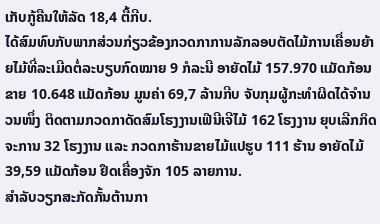ເກັບກູ້ຄືນໃຫ້ລັດ 18,4 ຕື້ກີບ.
ໄດ້ສົມທົບກັບພາກສ່ວນກ່ຽວຂ້ອງກວດກາການລັກລອບຕັດໄມ້ການເຄື່ອນຍ້າຍໄມ້ທີ່ລະເມີດຕໍ່ລະບຽບກົດໝາຍ 9 ກໍລະນີ ອາຍັດໄມ້ 157.970 ແມັດກ້ອນ ຂາຍ 10.648 ແມັດກ້ອນ ມູນຄ່າ 69,7 ລ້ານກີບ ຈັບກຸມຜູ້ກະທຳຜິດໄດ້ຈຳນວນໜຶ່ງ ຕິດຕາມກວດກາດັດສົມໂຮງງານເຟີນີເຈີໄມ້ 162 ໂຮງງານ ຍຸບເລີກກິດຈະການ 32 ໂຮງງານ ແລະ ກວດກາຮ້ານຂາຍໄມ້ແປຮູບ 111 ຮ້ານ ອາຍັດໄມ້ 39,59 ແມັດກ້ອນ ຢຶດເຄື່ອງຈັກ 105 ລາຍການ.
ສຳລັບວຽກສະກັດກັ້ນຕ້ານກາ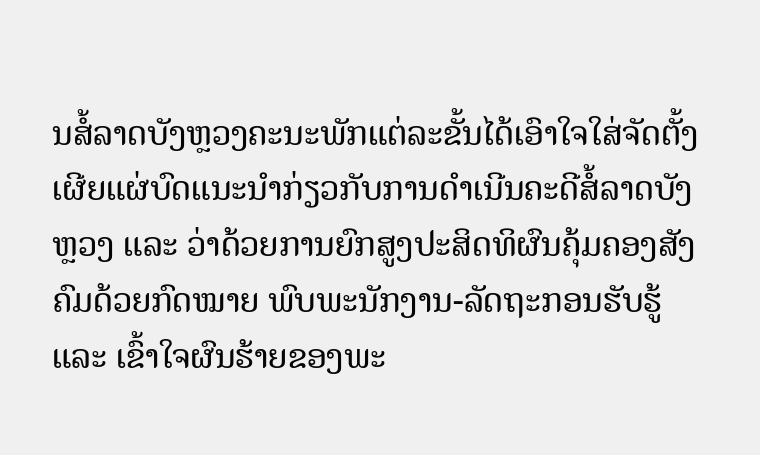ນສໍ້ລາດບັງຫຼວງຄະນະພັກແຕ່ລະຂັ້ນໄດ້ເອົາໃຈໃສ່ຈັດຕັ້ງເຜີຍແຜ່ບົດແນະນຳກ່ຽວກັບການດຳເນີນຄະດີສໍ້ລາດບັງຫຼວງ ແລະ ວ່າດ້ວຍການຍົກສູງປະສິດທິຜົນຄຸ້ມຄອງສັງຄົມດ້ວຍກົດໝາຍ ພົບພະນັກງານ-ລັດຖະກອນຮັບຮູ້ ແລະ ເຂົ້າໃຈຜົນຮ້າຍຂອງພະ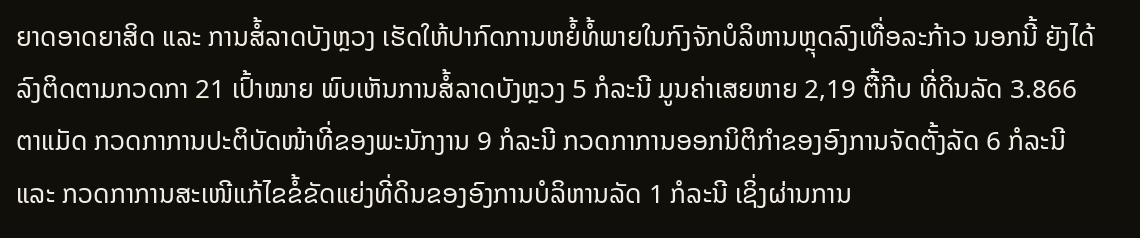ຍາດອາດຍາສິດ ແລະ ການສໍ້ລາດບັງຫຼວງ ເຮັດໃຫ້ປາກົດການຫຍໍ້ທໍ້ພາຍໃນກົງຈັກບໍລິຫານຫຼຸດລົງເທື່ອລະກ້າວ ນອກນີ້ ຍັງໄດ້ລົງຕິດຕາມກວດກາ 21 ເປົ້າໝາຍ ພົບເຫັນການສໍ້ລາດບັງຫຼວງ 5 ກໍລະນີ ມູນຄ່າເສຍຫາຍ 2,19 ຕື້ກີບ ທີ່ດິນລັດ 3.866 ຕາແມັດ ກວດກາການປະຕິບັດໜ້າທີ່ຂອງພະນັກງານ 9 ກໍລະນີ ກວດກາການອອກນິຕິກຳຂອງອົງການຈັດຕັ້ງລັດ 6 ກໍລະນີ ແລະ ກວດກາການສະເໜີແກ້ໄຂຂໍ້ຂັດແຍ່ງທີ່ດິນຂອງອົງການບໍລິຫານລັດ 1 ກໍລະນີ ເຊິ່ງຜ່ານການ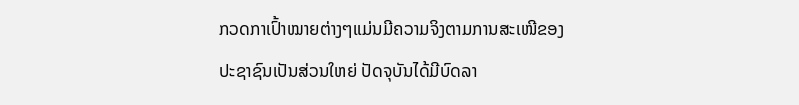ກວດກາເປົ້າໝາຍຕ່າງໆແມ່ນມີຄວາມຈິງຕາມການສະເໜີຂອງປະຊາຊົນເປັນສ່ວນໃຫຍ່ ປັດຈຸບັນໄດ້ມີບົດລາ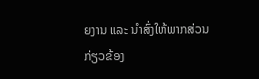ຍງານ ແລະ ນຳສົ່ງໃຫ້ພາກສ່ວນກ່ຽວຂ້ອງ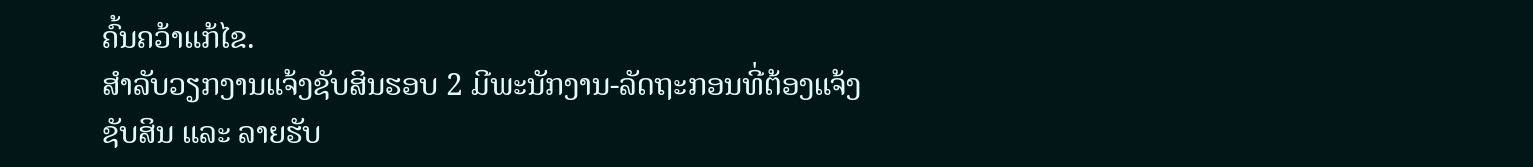ຄົ້ນຄວ້າແກ້ໄຂ.
ສຳລັບວຽກງານແຈ້ງຊັບສິນຮອບ 2 ມີພະນັກງານ-ລັດຖະກອນທີ່ຕ້ອງແຈ້ງຊັບສິນ ແລະ ລາຍຮັບ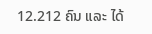12.212 ຄົນ ແລະ ໄດ້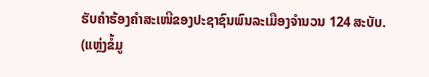ຮັບຄຳຮ້ອງຄຳສະເໜີຂອງປະຊາຊົນພົນລະເມືອງຈຳນວນ 124 ສະບັບ.
(ແຫຼ່ງຂໍ້ມູ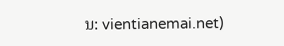ນ: vientianemai.net)